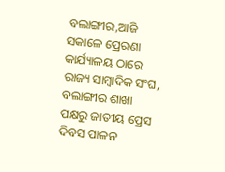ବଲାଙ୍ଗୀର,ଆଜି ସକାଳେ ପ୍ରେରଣା କାର୍ଯ୍ୟାଳୟ ଠାରେ ରାଜ୍ୟ ସାମ୍ବାଦିକ ସଂଘ, ବଲାଙ୍ଗୀର ଶାଖା ପକ୍ଷରୁ ଜାତୀୟ ପ୍ରେସ ଦିବସ ପାଳନ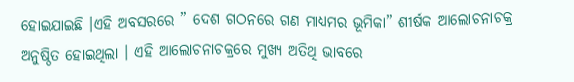ହୋଇଯାଇଛି ।ଏହି ଅବସରରେ ” ଦେଶ ଗଠନରେ ଗଣ ମାଧ୍ୟମର ଭୂମିକା” ଶୀର୍ଷକ ଆଲୋଚନାଚକ୍ର ଅନୁଷ୍ଠିତ ହୋଇଥିଲା । ଏହି ଆଲୋଚନାଚକ୍ରରେ ମୁଖ୍ୟ ଅତିଥି ଭାବରେ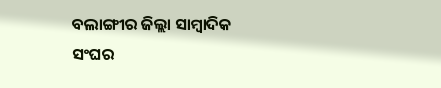ବଲାଙ୍ଗୀର ଜିଲ୍ଲା ସାମ୍ବାଦିକ ସଂଘର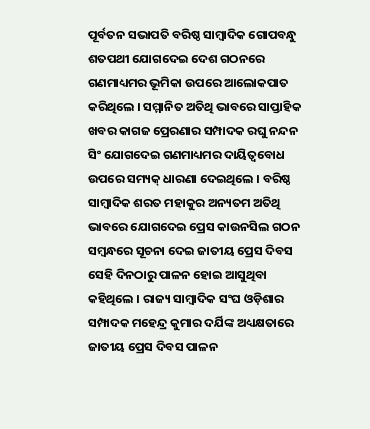ପୂର୍ବତନ ସଭାପତି ବରିଷ୍ଠ ସାମ୍ବାଦିକ ଗୋପବନ୍ଧୁ ଶତପଥୀ ଯୋଗଦେଇ ଦେଶ ଗଠନରେ ଗଣମାଧ୍ୟମର ଭୂମିକା ଉପରେ ଆଲୋକପାତ କରିଥିଲେ । ସମ୍ମାନିତ ଅତିଥି ଭାବରେ ସାପ୍ତାହିକ ଖବର କାଗଜ ପ୍ରେରଣାର ସମ୍ପାଦକ ରଘୁ ନନ୍ଦନ ସିଂ ଯୋଗଦେଇ ଗଣମାଧ୍ୟମର ଦାୟିତ୍ଵବୋଧ ଉପରେ ସମ୍ୟକ୍ ଧାରଣା ଦେଇଥିଲେ । ବରିଷ୍ଠ ସାମ୍ବାଦିକ ଶରତ ମହାକୁର ଅନ୍ୟତମ ଅତିଥି ଭାବରେ ଯୋଗଦେଇ ପ୍ରେସ କାଉନସିଲ ଗଠନ ସମ୍ବନ୍ଧରେ ସୂଚନା ଦେଇ ଜାତୀୟ ପ୍ରେସ ଦିବସ ସେହି ଦିନଠାରୁ ପାଳନ ହୋଇ ଆସୁଥିବା କହିଥିଲେ । ରାଜ୍ୟ ସାମ୍ବାଦିକ ସଂଘ ଓଡ଼ିଶାର ସମ୍ପାଦକ ମହେନ୍ଦ୍ର କୁମାର ଦର୍ଯିଙ୍କ ଅଧ୍ୟକ୍ଷତାରେ ଜାତୀୟ ପ୍ରେସ ଦିବସ ପାଳନ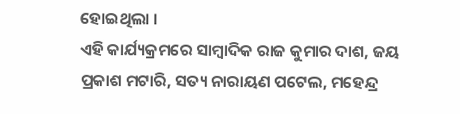ହୋଇଥିଲା ।
ଏହି କାର୍ଯ୍ୟକ୍ରମରେ ସାମ୍ବାଦିକ ରାଜ କୁମାର ଦାଶ, ଜୟ ପ୍ରକାଶ ମଟାରି, ସତ୍ୟ ନାରାୟଣ ପଟେଲ, ମହେନ୍ଦ୍ର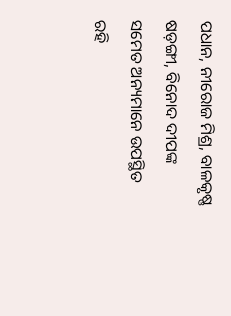ପଧାନ, ନୀରୋଜ ମିଶ୍ର, ବାଳକୃଷ୍ଣ ଷଡ଼ଙ୍ଗୀ, ବିନୋଦ ଦୀପଙ୍କ ସମେତ ଅନ୍ୟମାନେ ଉପସ୍ଥିତ ରହି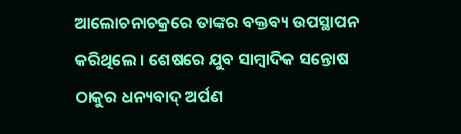ଆଲୋଚନାଚକ୍ରରେ ତାଙ୍କର ବକ୍ତବ୍ୟ ଉପସ୍ଥାପନ କରିଥିଲେ । ଶେଷରେ ଯୁବ ସାମ୍ବାଦିକ ସନ୍ତୋଷ ଠାକୁର ଧନ୍ୟବାଦ୍ ଅର୍ପଣ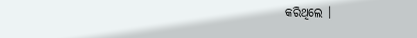କରିଥିଲେ ।